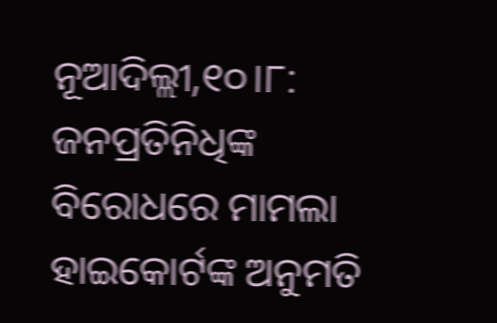ନୂଆଦିଲ୍ଲୀ,୧୦।୮: ଜନପ୍ରତିନିଧିଙ୍କ ବିରୋଧରେ ମାମଲା ହାଇକୋର୍ଟଙ୍କ ଅନୁମତି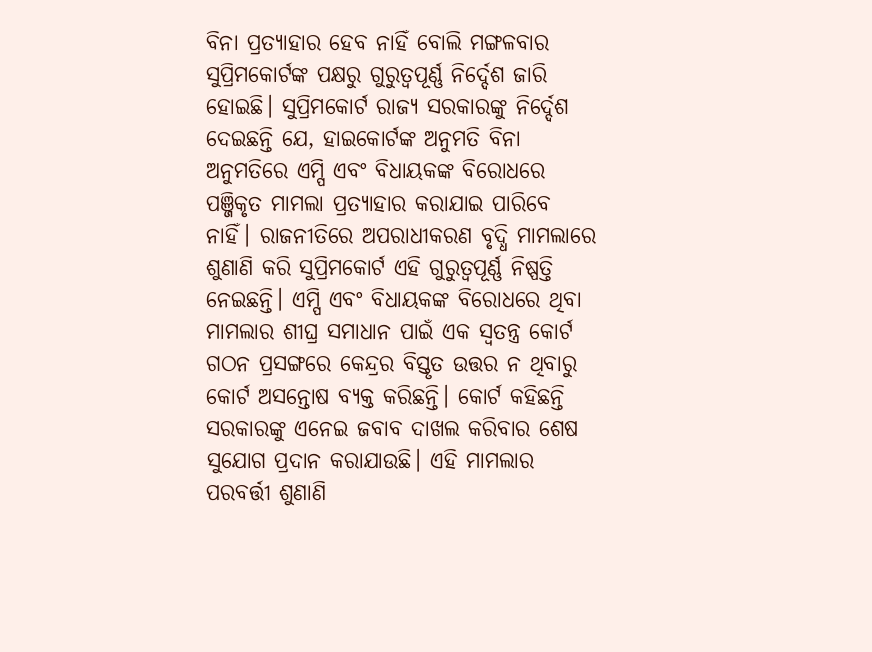ବିନା ପ୍ରତ୍ୟାହାର ହେବ ନାହିଁ ବୋଲି ମଙ୍ଗଳବାର ସୁପ୍ରିମକୋର୍ଟଙ୍କ ପକ୍ଷରୁ ଗୁରୁତ୍ୱପୂର୍ଣ୍ଣ ନିର୍ଦ୍ଦେଶ ଜାରି ହୋଇଛି। ସୁପ୍ରିମକୋର୍ଟ ରାଜ୍ୟ ସରକାରଙ୍କୁ ନିର୍ଦ୍ଦେଶ ଦେଇଛନ୍ତି ଯେ, ହାଇକୋର୍ଟଙ୍କ ଅନୁମତି ବିନା ଅନୁମତିରେ ଏମ୍ପି ଏବଂ ବିଧାୟକଙ୍କ ବିରୋଧରେ ପଞ୍ଜିକୃତ ମାମଲା ପ୍ରତ୍ୟାହାର କରାଯାଇ ପାରିବେ ନାହିଁ। ରାଜନୀତିରେ ଅପରାଧୀକରଣ ବୃଦ୍ଧି ମାମଲାରେ ଶୁଣାଣି କରି ସୁପ୍ରିମକୋର୍ଟ ଏହି ଗୁରୁତ୍ୱପୂର୍ଣ୍ଣ ନିଷ୍ପତ୍ତି ନେଇଛନ୍ତି। ଏମ୍ପି ଏବଂ ବିଧାୟକଙ୍କ ବିରୋଧରେ ଥିବା ମାମଲାର ଶୀଘ୍ର ସମାଧାନ ପାଇଁ ଏକ ସ୍ବତନ୍ତ୍ର କୋର୍ଟ ଗଠନ ପ୍ରସଙ୍ଗରେ କେନ୍ଦ୍ରର ବିସ୍ତୃତ ଉତ୍ତର ନ ଥିବାରୁ କୋର୍ଟ ଅସନ୍ତୋଷ ବ୍ୟକ୍ତ କରିଛନ୍ତି। କୋର୍ଟ କହିଛନ୍ତି ସରକାରଙ୍କୁ ଏନେଇ ଜବାବ ଦାଖଲ କରିବାର ଶେଷ ସୁଯୋଗ ପ୍ରଦାନ କରାଯାଉଛି। ଏହି ମାମଲାର ପରବର୍ତ୍ତୀ ଶୁଣାଣି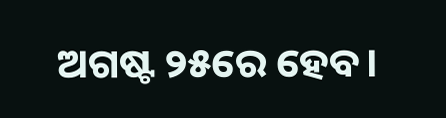ଅଗଷ୍ଟ ୨୫ରେ ହେବ।